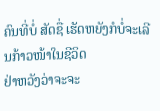ຄົນທີ່ບໍ່ ສັດຊື່ ເຮັດຫຍັງກໍບໍ່ຈະເລີນກ້າວໜ້າໃນຊີວິດ
ຢ່າຫວັງວ່າຈະຈະ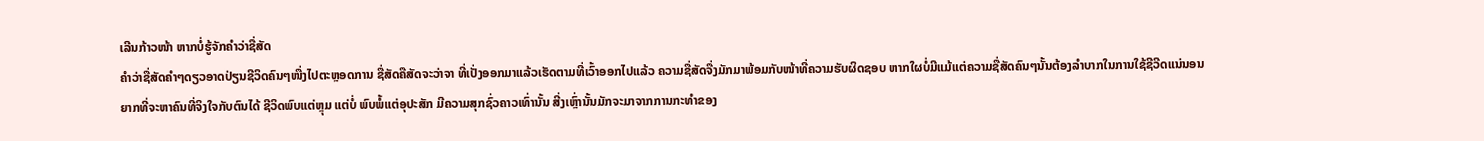ເລີນກ້າວໜ້າ ຫາກບໍ່ຮູ້ຈັກຄຳວ່າຊື່ສັດ
ຄຳວ່າຊື່ສັດຄຳໆດຽວອາດປ່ຽນຊີວິດຄົນໆໜື່ງໄປຕະຫຼອດການ ຊື່ສັດຄືສັດຈະວ່າຈາ ທີ່ເປັ່ງອອກມາແລ້ວເຮັດຕາມທີ່ເວົ້າອອກໄປແລ້ວ ຄວາມຊື່ສັດຈື່ງມັກມາພ້ອມກັບໜ້າທີ່ຄວາມຮັບຜິດຊອບ ຫາກໃຜບໍ່ມີແມ້ແຕ່ຄວາມຊື່ສັດຄົນໆນັ້ນຕ້ອງລຳບາກໃນການໃຊ້ຊີວີດແນ່ນອນ
ຍາກທີ່ຈະຫາຄົນທີ່ຈິງໃຈກັບຕົນໄດ້ ຊີວິດພົບແຕ່ຫຼຸມ ແຕ່ບໍ່ ພົບພໍ້ແຕ່ອຸປະສັກ ມີຄວາມສຸກຊົ່ວຄາວເທົ່ານັ້ນ ສີ່ງເຫຼົ່ານັ້ນມັກຈະມາຈາກການກະທຳຂອງ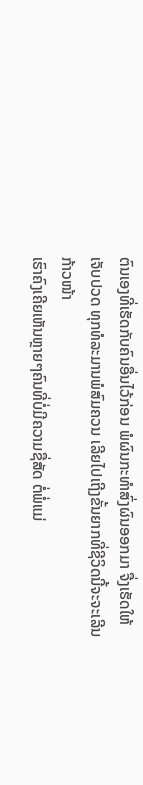ຕົນເອງທີ່ເຮັດກັບຄົນອື່ນໄວ້ກ່ອນ ພໍຜົນກະທຳສົ່ງຜົນອອກມາ ຈື່ງເຮັດໃຫ້ເຈັບປວດ ທຸກທໍລະມານພໍສົມຄວນ ເລີຍໄປເຖີງຂັ້ນຍາກທີ່ຊີວິດນີ້ຈະຈະເລີນ
ກ້າວໜ້າ
ເຮົາຄົງເຄີຍເຫັນຫຼາຍໆຄົນທີ່ບໍ່ມີຄວາມຊື່ສັດ ຕໍ່ພໍ່ແມ່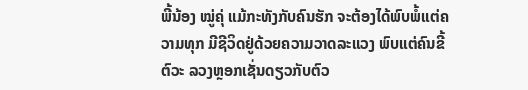ພີ້ນ້ອງ ໝູ່ຄຸ່ ແມ້ກະທັງກັບຄົນຮັກ ຈະຕ້ອງໄດ້ພົບພໍ້ແຕ່ຄວາມທຸກ ມີຊີວິດຢູ່ດ້ວຍຄວາມວາດລະແວງ ພົບແຕ່ຄົນຂີ້ຕົວະ ລວງຫຼອກເຊັ່ນດຽວກັບຕົວ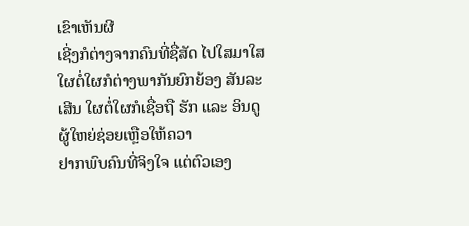ເຂົາເຫັນຜີ
ເຊີ່ງກໍຕ່າງຈາກຄົນທີ່ຊື່ສັດ ໄປໃສມາໃສໃຜຕໍ່ໃຜກໍຕ່າງພາກັນຍົກຍ້ອງ ສັນລະເສີນ ໃຜຕໍ່ໃຜກໍເຊື່ອຖື ຮັກ ແລະ ອິນດູ ຜູ້ໃຫຍ່ຊ່ອຍເຫຼືອໃຫ້ຄວາ
ຢາກພົບຄົນທີ່ຈິງໃຈ ແຕ່ຕົວເອງ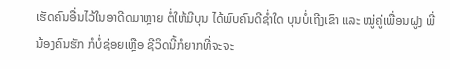ເຮັດຄົນອື່ນໄວ້ໃນອາດີດມາຫຼາຍ ຕໍ່ໃຫ້ມີບຸນ ໄດ້ພົບຄົນດີຊ່ຳໃດ ບຸນບໍ່ເຖີງເຂົາ ແລະ ໝູ່ຄູ່ເພື່ອນຝູງ ພີ່ນ້ອງຄົນຮັກ ກໍບໍ່ຊ່ອຍເຫຼືອ ຊີວິດນີ້ກໍຍາກທີ່ຈະຈະ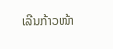ເລີນກ້າວໜ້າ